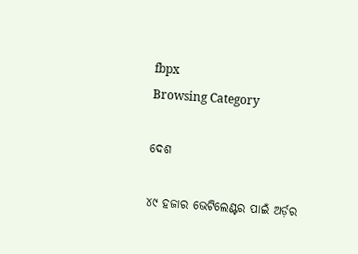fbpx
Browsing Category

ଦେଶ

୪୯ ହଜାର ଭେଟିଲେଣ୍ଟର ପାଇଁ ଅର୍ଡ଼ର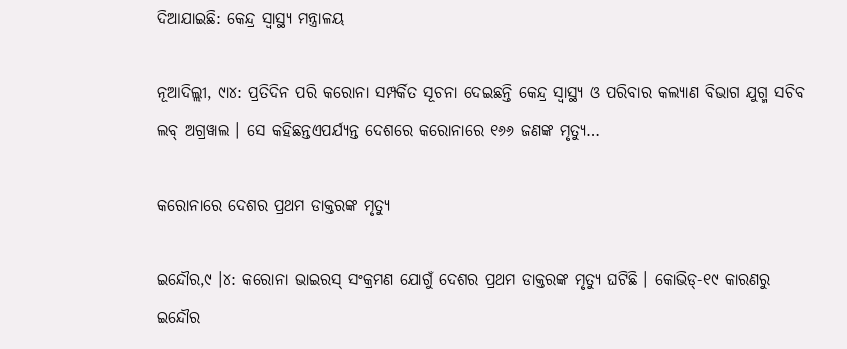ଦିଆଯାଇଛି: କେନ୍ଦ୍ର ସ୍ୱାସ୍ଥ୍ୟ ମନ୍ତ୍ରାଳୟ

ନୂଆଦିଲ୍ଲୀ, ୯ା୪: ପ୍ରତିଦିନ ପରି କରୋନା ସମ୍ପର୍କିତ ସୂଚନା ଦେଇଛନ୍ତି କେନ୍ଦ୍ର ସ୍ୱାସ୍ଥ୍ୟ ଓ ପରିବାର କଲ୍ୟାଣ ବିଭାଗ ଯୁଗ୍ମ ସଚିବ ଲବ୍ ଅଗ୍ରୱାଲ । ସେ କହିଛନ୍ତଏପର୍ଯ୍ୟନ୍ତ ଦେଶରେ କରୋନାରେ ୧୬୬ ଜଣଙ୍କ ମୃତ୍ୟୁ…

କରୋନାରେ ଦେଶର ପ୍ରଥମ ଡାକ୍ତରଙ୍କ ମୃତ୍ୟୁ

ଇନ୍ଦୌର,୯ ।୪: କରୋନା ଭାଇରସ୍ ସଂକ୍ରମଣ ଯୋଗୁଁ ଦେଶର ପ୍ରଥମ ଡାକ୍ତରଙ୍କ ମୃତ୍ୟୁ ଘଟିଛି । କୋଭିଡ୍-୧୯ କାରଣରୁ ଇନ୍ଦୌର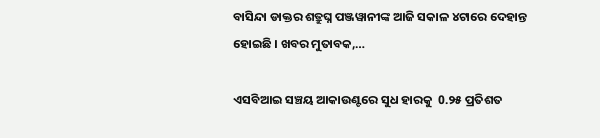ବାସିନ୍ଦା ଡାକ୍ତର ଶତ୍ରୁଘ୍ନ ପଞ୍ଜୱାନୀଙ୍କ ଆଜି ସକାଳ ୪ଟାରେ ଦେହାନ୍ତ ହୋଇଛି । ଖବର ମୁତାବକ,…

ଏସବିଆଇ ସଞ୍ଚୟ ଆକାଉଣ୍ଟରେ ସୁଧ ହାରକୁ  0.୨୫ ପ୍ରତିଶତ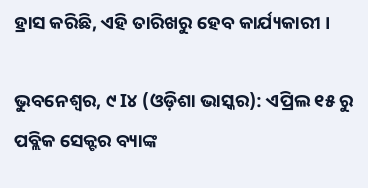ହ୍ରାସ କରିଛି, ଏହି ତାରିଖରୁ ହେବ କାର୍ଯ୍ୟକାରୀ ।

ଭୁବନେଶ୍ୱର, ୯ I୪ (ଓଡ଼ିଶା ଭାସ୍କର): ଏପ୍ରିଲ ୧୫ ରୁ ପବ୍ଲିକ ସେକ୍ଟର ବ୍ୟାଙ୍କ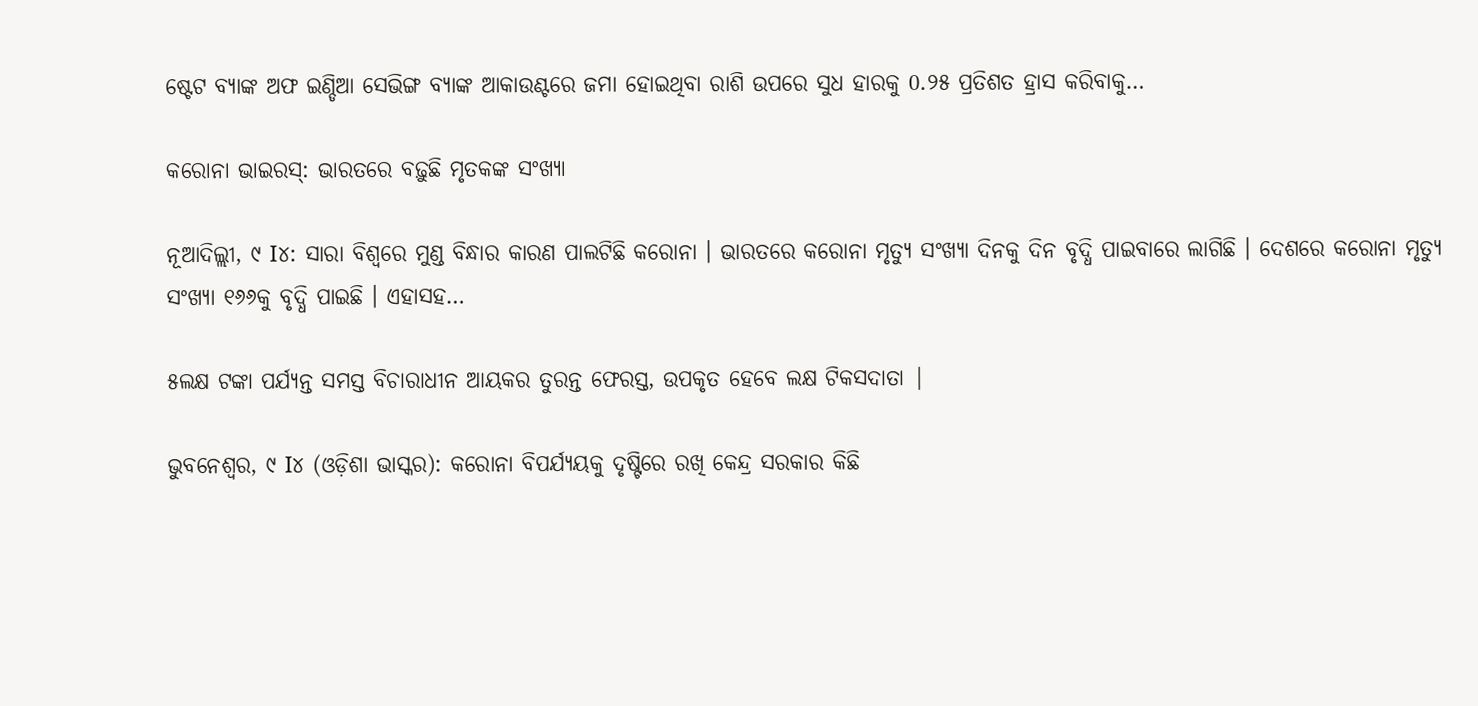ଷ୍ଟେଟ ବ୍ୟାଙ୍କ ଅଫ ଇଣ୍ଡିଆ ସେଭିଙ୍ଗ ବ୍ୟାଙ୍କ ଆକାଉଣ୍ଟରେ ଜମା ହୋଇଥିବା ରାଶି ଉପରେ ସୁଧ ହାରକୁ 0.୨୫ ପ୍ରତିଶତ ହ୍ରାସ କରିବାକୁ…

କରୋନା ଭାଇରସ୍: ଭାରତରେ ବଢ଼ୁଛି ମୃତକଙ୍କ ସଂଖ୍ୟା

ନୂଆଦିଲ୍ଲୀ, ୯ I୪: ସାରା ବିଶ୍ୱରେ ମୁଣ୍ଡ ବିନ୍ଧାର କାରଣ ପାଲଟିଛି କରୋନା । ଭାରତରେ କରୋନା ମୃତ୍ୟୁ ସଂଖ୍ୟା ଦିନକୁ ଦିନ ବୃଦ୍ଧି ପାଇବାରେ ଲାଗିଛି । ଦେଶରେ କରୋନା ମୃତ୍ୟୁ ସଂଖ୍ୟା ୧୬୬କୁ ବୃଦ୍ଧି ପାଇଛି । ଏହାସହ…

୫ଲକ୍ଷ ଟଙ୍କା ପର୍ଯ୍ୟନ୍ତ ସମସ୍ତ ବିଚାରାଧୀନ ଆୟକର ତୁରନ୍ତ ଫେରସ୍ତ, ଉପକୃତ ହେବେ ଲକ୍ଷ ଟିକସଦାତା |

ଭୁବନେଶ୍ୱର, ୯ I୪ (ଓଡ଼ିଶା ଭାସ୍କର): କରୋନା ବିପର୍ଯ୍ୟୟକୁ ଦୃଷ୍ଟିରେ ରଖି କେନ୍ଦ୍ର ସରକାର କିଛି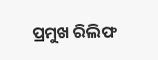ପ୍ରମୁଖ ରିଲିଫ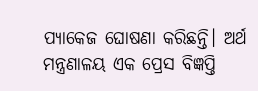ପ୍ୟାକେଜ ଘୋଷଣା କରିଛନ୍ତି। ଅର୍ଥ ମନ୍ତ୍ରଣାଳୟ ଏକ ପ୍ରେସ ବିଜ୍ଞପ୍ତି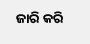ଜାରି କରି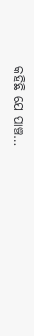କହିଛି ଯେ ପାଞ୍ଚ…